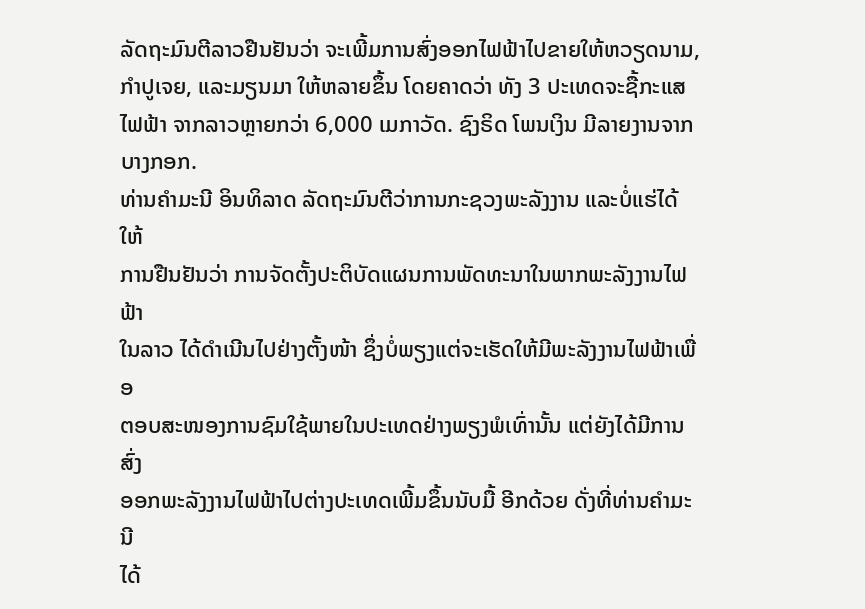ລັດຖະມົນຕີລາວຢືນຢັນວ່າ ຈະເພີ້ມການສົ່ງອອກໄຟຟ້າໄປຂາຍໃຫ້ຫວຽດນາມ,
ກໍາປູເຈຍ, ແລະມຽນມາ ໃຫ້ຫລາຍຂຶ້ນ ໂດຍຄາດວ່າ ທັງ 3 ປະເທດຈະຊື້ກະແສ
ໄຟຟ້າ ຈາກລາວຫຼາຍກວ່າ 6,000 ເມກາວັດ. ຊົງຣິດ ໂພນເງິນ ມີລາຍງານຈາກ
ບາງກອກ.
ທ່ານຄຳມະນີ ອິນທິລາດ ລັດຖະມົນຕີວ່າການກະຊວງພະລັງງານ ແລະບໍ່ແຮ່ໄດ້ໃຫ້
ການຢືນຢັນວ່າ ການຈັດຕັ້ງປະຕິບັດແຜນການພັດທະນາໃນພາກພະລັງງານໄຟຟ້າ
ໃນລາວ ໄດ້ດຳເນີນໄປຢ່າງຕັ້ງໜ້າ ຊຶ່ງບໍ່ພຽງແຕ່ຈະເຮັດໃຫ້ມີພະລັງງານໄຟຟ້າເພື່ອ
ຕອບສະໜອງການຊົມໃຊ້ພາຍໃນປະເທດຢ່າງພຽງພໍເທົ່ານັ້ນ ແຕ່ຍັງໄດ້ມີການສົ່ງ
ອອກພະລັງງານໄຟຟ້າໄປຕ່າງປະເທດເພີ້ມຂຶ້ນນັບມື້ ອີກດ້ວຍ ດັ່ງທີ່ທ່ານຄຳມະນີ
ໄດ້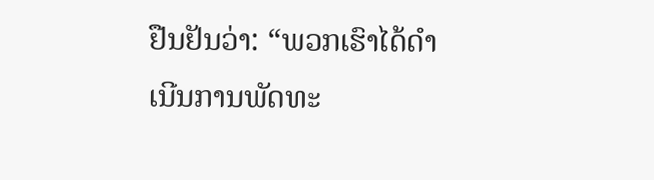ຢືນຢັນວ່າ: “ພວກເຮົາໄດ້ດຳເນີນການພັດທະ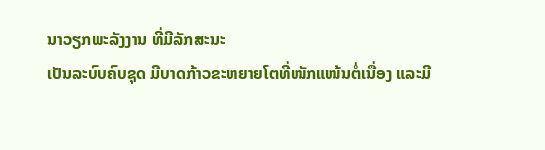ນາວຽກພະລັງງານ ທີ່ມີລັກສະນະ
ເປັນລະບົບຄົບຊຸດ ມີບາດກ້າວຂະຫຍາຍໂຕທີ່ໜັກແໜ້ນຕໍ່ເນື່ອງ ແລະມີ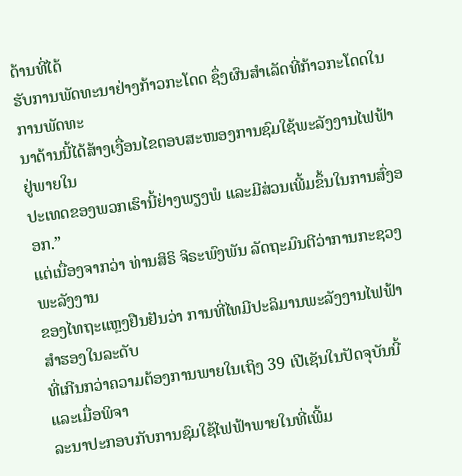ດ້ານທີ່ໄດ້
ຮັບການພັດທະນາຢ່າງກ້າວກະໂດດ ຊຶ່ງຜົນສຳເລັດທີ່ກ້າວກະໂດດໃນການພັດທະ
ນາດ້ານນີ້ໄດ້ສ້າງເງື່ອນໄຂຕອບສະໜອງການຊົມໃຊ້ພະລັງງານໄຟຟ້າ ຢູ່ພາຍໃນ
ປະເທດຂອງພວກເຮົານີ້ຢ່າງພຽງພໍ ແລະມີສ່ວນເພີ້ມຂຶ້ນໃນການສົ່ງອອກ.”
ແຕ່ເນື່ອງຈາກວ່າ ທ່ານສິຣິ ຈິຣະພົງພັນ ລັດຖະມົນຕີວ່າການກະຊວງພະລັງງານ
ຂອງໄທຖະແຫຼງຢືນຢັນວ່າ ການທີ່ໄທມີປະລິມານພະລັງງານໄຟຟ້າສໍາຮອງໃນລະດັບ
ທີ່ເກີນກວ່າຄວາມຕ້ອງການພາຍໃນເຖິງ 39 ເປີເຊັນໃນປັດຈຸບັນນີ້ ແລະເມື່ອພິຈາ
ລະນາປະກອບກັບການຊົມໃຊ້ໄຟຟ້າພາຍໃນທີ່ເພີ້ມ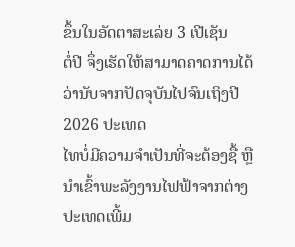ຂຶ້ນໃນອັດຕາສະເລ່ຍ 3 ເປີເຊັນ
ຕໍ່ປີ ຈຶ່ງເຮັດໃຫ້ສາມາດຄາດການໄດ້ວ່ານັບຈາກປັດຈຸບັນໄປຈົນເຖິງປີ 2026 ປະເທດ
ໄທບໍ່ມີຄວາມຈຳເປັນທີ່ຈະຕ້ອງຊື້ ຫຼືນຳເຂົ້າພະລັງງານໄຟຟ້າຈາກຕ່າງປະເທດເພີ້ມ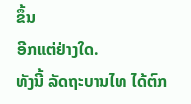ຂຶ້ນ
ອີກແຕ່ຢ່າງໃດ.
ທັງນີ້ ລັດຖະບານໄທ ໄດ້ຕົກ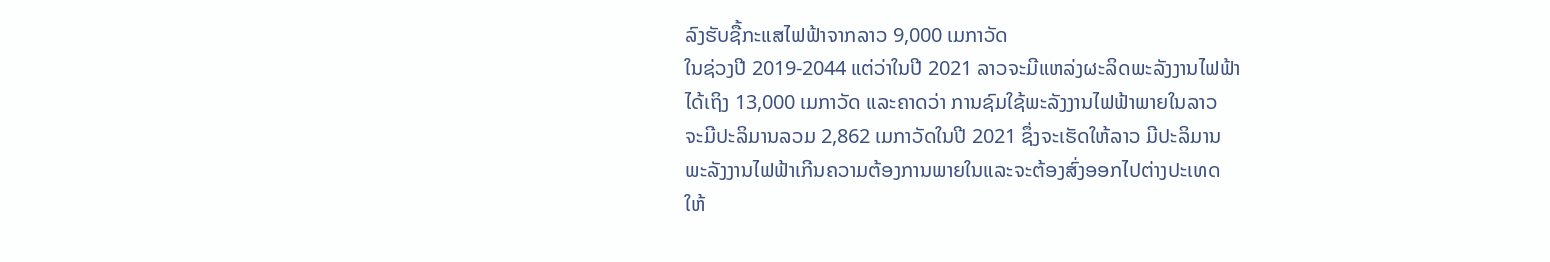ລົງຮັບຊື້ກະແສໄຟຟ້າຈາກລາວ 9,000 ເມກາວັດ
ໃນຊ່ວງປີ 2019-2044 ແຕ່ວ່າໃນປີ 2021 ລາວຈະມີແຫລ່ງຜະລິດພະລັງງານໄຟຟ້າ
ໄດ້ເຖິງ 13,000 ເມກາວັດ ແລະຄາດວ່າ ການຊົມໃຊ້ພະລັງງານໄຟຟ້າພາຍໃນລາວ
ຈະມີປະລິມານລວມ 2,862 ເມກາວັດໃນປີ 2021 ຊຶ່ງຈະເຮັດໃຫ້ລາວ ມີປະລິມານ
ພະລັງງານໄຟຟ້າເກີນຄວາມຕ້ອງການພາຍໃນແລະຈະຕ້ອງສົ່ງອອກໄປຕ່າງປະເທດ
ໃຫ້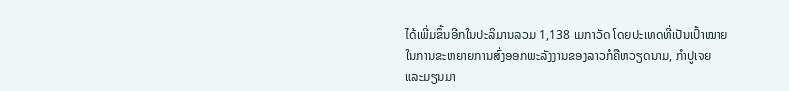ໄດ້ເພີ່ມຂຶ້ນອີກໃນປະລິມານລວມ 1,138 ເມກາວັດ ໂດຍປະເທດທີ່ເປັນເປົ້າໝາຍ
ໃນການຂະຫຍາຍການສົ່ງອອກພະລັງງານຂອງລາວກໍຄືຫວຽດນາມ, ກໍາປູເຈຍ
ແລະມຽນມາ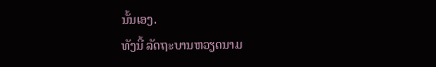ນັ້ນເອງ.
ທັງນີ້ ລັດຖະບານຫວຽດນາມ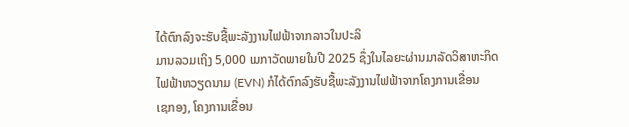ໄດ້ຕົກລົງຈະຮັບຊື້ພະລັງງານໄຟຟ້າຈາກລາວໃນປະລິ
ມານລວມເຖິງ 5,000 ເມກາວັດພາຍໃນປີ 2025 ຊຶ່ງໃນໄລຍະຜ່ານມາລັດວິສາຫະກິດ
ໄຟຟ້າຫວຽດນາມ (EVN) ກໍໄດ້ຕົກລົງຮັບຊື້ພະລັງງານໄຟຟ້າຈາກໂຄງການເຂື່ອນ
ເຊກອງ, ໂຄງການເຂື່ອນ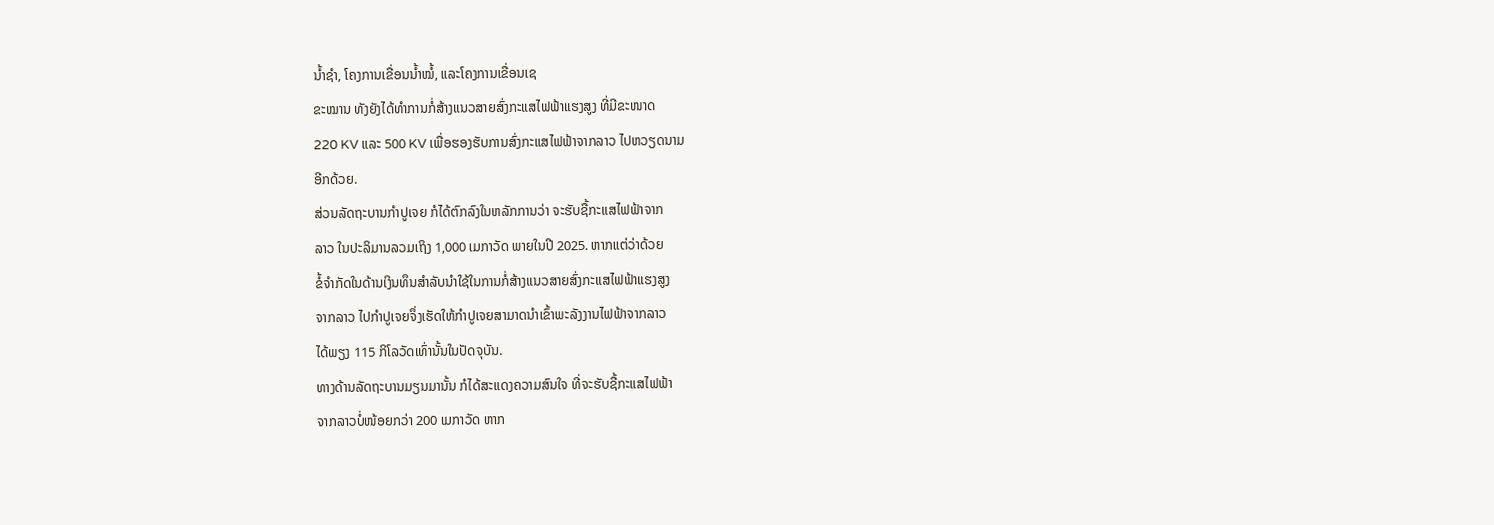ນໍ້າຊໍາ, ໂຄງການເຂື່ອນນໍ້າໝໍ້, ແລະໂຄງການເຂື່ອນເຊ
ຂະໝານ ທັງຍັງໄດ້ທໍາການກໍ່ສ້າງແນວສາຍສົ່ງກະແສໄຟຟ້າແຮງສູງ ທີ່ມີຂະໜາດ
220 KV ແລະ 500 KV ເພື່ອຮອງຮັບການສົ່ງກະແສໄຟຟ້າຈາກລາວ ໄປຫວຽດນາມ
ອີກດ້ວຍ.
ສ່ວນລັດຖະບານກໍາປູເຈຍ ກໍໄດ້ຕົກລົງໃນຫລັກການວ່າ ຈະຮັບຊື້ກະແສໄຟຟ້າຈາກ
ລາວ ໃນປະລິມານລວມເຖິງ 1,000 ເມກາວັດ ພາຍໃນປີ 2025. ຫາກແຕ່ວ່າດ້ວຍ
ຂໍ້ຈໍາກັດໃນດ້ານເງິນທຶນສໍາລັບນໍາໃຊ້ໃນການກໍ່ສ້າງແນວສາຍສົ່ງກະແສໄຟຟ້າແຮງສູງ
ຈາກລາວ ໄປກໍາປູເຈຍຈຶ່ງເຮັດໃຫ້ກໍາປູເຈຍສາມາດນໍາເຂົ້າພະລັງງານໄຟຟ້າຈາກລາວ
ໄດ້ພຽງ 115 ກິໂລວັດເທົ່ານັ້ນໃນປັດຈຸບັນ.
ທາງດ້ານລັດຖະບານມຽນມານັ້ນ ກໍໄດ້ສະແດງຄວາມສົນໃຈ ທີ່ຈະຮັບຊື້ກະແສໄຟຟ້າ
ຈາກລາວບໍ່ໜ້ອຍກວ່າ 200 ເມກາວັດ ຫາກ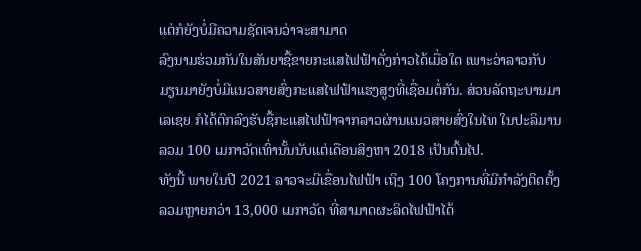ແຕ່ກໍຍັງບໍ່ມີຄວາມຊັດເຈນວ່າຈະສາມາດ
ລົງນາມຮ່ວມກັນໃນສັນຍາຊື້ຂາຍກະແສໄຟຟ້າດັ່ງກ່າວໄດ້ເມື່ອໃດ ເພາະວ່າລາວກັບ
ມຽນມາຍັງບໍ່ມີແນວສາຍສົ່ງກະແສໄຟຟ້າແຮງສູງທີ່ເຊື່ອມຕໍ່ກັນ. ສ່ວນລັດຖະບານມາ
ເລເຊຍ ກໍໄດ້ຕົກລົງຮັບຊື້ກະແສໄຟຟ້າຈາກລາວຜ່ານແນວສາຍສົ່ງໃນໄທ ໃນປະລິມານ
ລວມ 100 ເມກາວັດເທົ່ານັ້ນນັບແຕ່ເດືອນສິງຫາ 2018 ເປັນຕົ້ນໄປ.
ທັງນີ້ ພາຍໃນປີ 2021 ລາວຈະມີເຂື່ອນໄຟຟ້າ ເຖິງ 100 ໂຄງການທີ່ມີກຳລັງຕິດຕັ້ງ
ລວມຫຼາຍກວ່າ 13,000 ເມກາວັດ ທີ່ສາມາດຜະລິດໄຟຟ້າໄດ້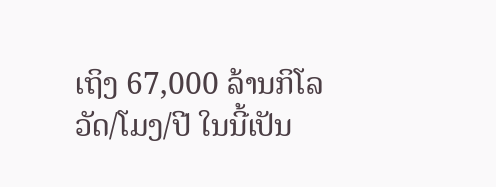ເຖິງ 67,000 ລ້ານກິໂລ
ວັດ/ໂມງ/ປີ ໃນນີ້ເປັນ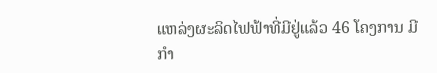ແຫລ່ງຜະລິດໄຟຟ້າທີ່ມີຢູ່ແລ້ວ 46 ໂຄງການ ມີກຳ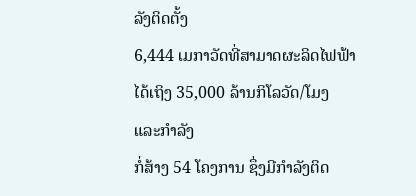ລັງຕິດຕັ້ງ
6,444 ເມກາວັດທີ່ສາມາດຜະລິດໄຟຟ້າໄດ້ເຖິງ 35,000 ລ້ານກິໂລວັດ/ໂມງ ແລະກຳລັງ
ກໍ່ສ້າງ 54 ໂຄງການ ຊຶ່ງມີກຳລັງຕິດ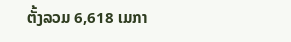ຕັ້ງລວມ 6,618 ເມກາ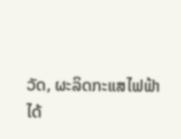ວັດ, ຜະລິດກະແສໄຟຟ້າ
ໄດ້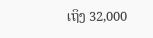ເຖິງ 32,000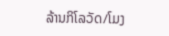ລ້ານກິໂລວັດ/ໂມງ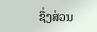ຊຶ່ງສ່ວນ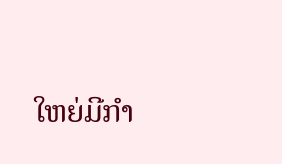ໃຫຍ່ມີກໍາ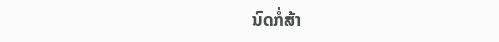ນົດກໍ່ສ້າ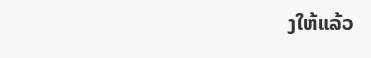ງໃຫ້ແລ້ວ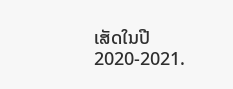ເສັດໃນປີ 2020-2021.